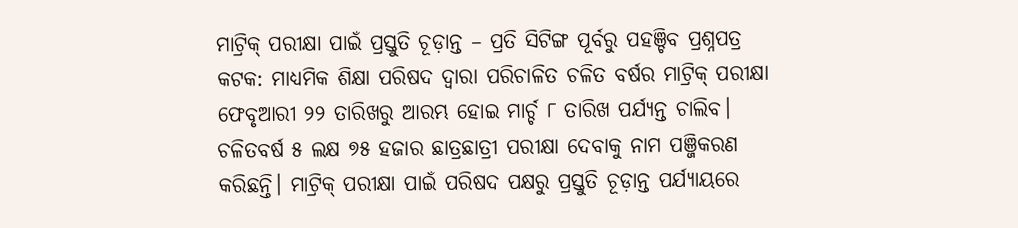ମାଟ୍ରିକ୍ ପରୀକ୍ଷା ପାଇଁ ପ୍ରସ୍ତୁତି ଚୂଡ଼ାନ୍ତ – ପ୍ରତି ସିଟିଙ୍ଗ ପୂର୍ବରୁ ପହଞ୍ଚିବ ପ୍ରଶ୍ନପତ୍ର
କଟକ: ମାଧ୍ୟମିକ ଶିକ୍ଷା ପରିଷଦ ଦ୍ୱାରା ପରିଚାଳିତ ଚଳିତ ବର୍ଷର ମାଟ୍ରିକ୍ ପରୀକ୍ଷା ଫେବୃଆରୀ ୨୨ ତାରିଖରୁ ଆରମ୍ଭ ହୋଇ ମାର୍ଚ୍ଚ ୮ ତାରିଖ ପର୍ଯ୍ୟନ୍ତ ଚାଲିବ। ଚଳିତବର୍ଷ ୫ ଲକ୍ଷ ୭୫ ହଜାର ଛାତ୍ରଛାତ୍ରୀ ପରୀକ୍ଷା ଦେବାକୁ ନାମ ପଞ୍ଜିକରଣ କରିଛନ୍ତି। ମାଟ୍ରିକ୍ ପରୀକ୍ଷା ପାଇଁ ପରିଷଦ ପକ୍ଷରୁ ପ୍ରସ୍ତୁତି ଚୂଡ଼ାନ୍ତ ପର୍ଯ୍ୟାୟରେ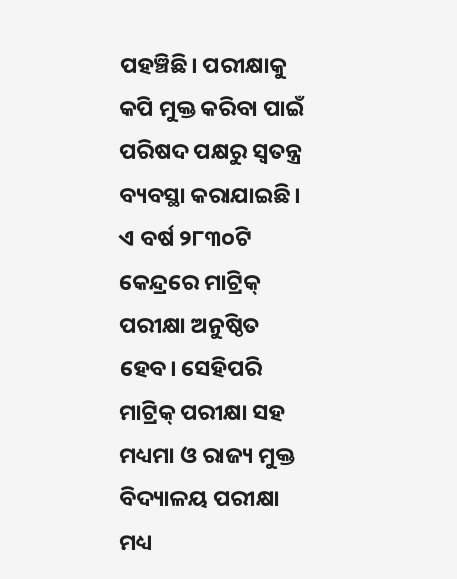ପହଞ୍ଚିଛି। ପରୀକ୍ଷାକୁ କପି ମୁକ୍ତ କରିବା ପାଇଁ ପରିଷଦ ପକ୍ଷରୁ ସ୍ୱତନ୍ତ୍ର ବ୍ୟବସ୍ଥା କରାଯାଇଛି। ଏ ବର୍ଷ ୨୮୩୦ଟି କେନ୍ଦ୍ରରେ ମାଟ୍ରିକ୍ ପରୀକ୍ଷା ଅନୁଷ୍ଠିତ ହେବ। ସେହିପରି ମାଟ୍ରିକ୍ ପରୀକ୍ଷା ସହ ମଧ୍ୟମା ଓ ରାଜ୍ୟ ମୁକ୍ତ ବିଦ୍ୟାଳୟ ପରୀକ୍ଷା ମଧ୍ୟ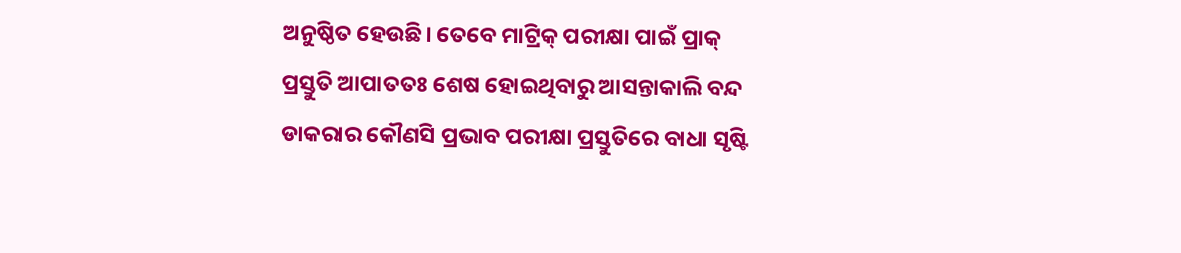ଅନୁଷ୍ଠିତ ହେଉଛି। ତେବେ ମାଟ୍ରିକ୍ ପରୀକ୍ଷା ପାଇଁ ପ୍ରାକ୍ ପ୍ରସ୍ତୁତି ଆପାତତଃ ଶେଷ ହୋଇଥିବାରୁ ଆସନ୍ତାକାଲି ବନ୍ଦ ଡାକରାର କୌଣସି ପ୍ରଭାବ ପରୀକ୍ଷା ପ୍ରସ୍ତୁତିରେ ବାଧା ସୃଷ୍ଟି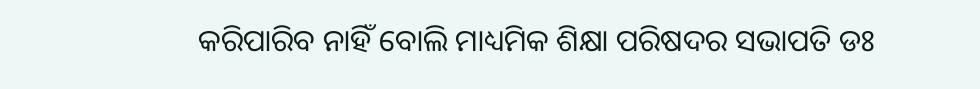କରିପାରିବ ନାହିଁ ବୋଲି ମାଧ୍ୟମିକ ଶିକ୍ଷା ପରିଷଦର ସଭାପତି ଡଃ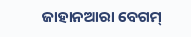ଜାହାନଆରା ବେଗମ୍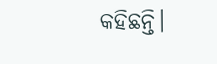କହିଛନ୍ତି।